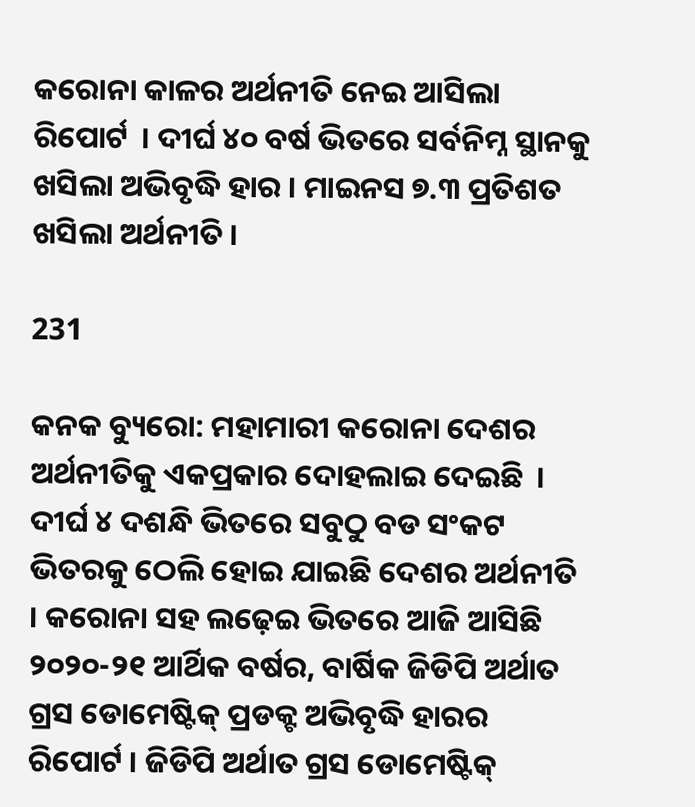କରୋନା କାଳର ଅର୍ଥନୀତି ନେଇ ଆସିଲା ରିପୋର୍ଟ  । ଦୀର୍ଘ ୪୦ ବର୍ଷ ଭିତରେ ସର୍ବନିମ୍ନ ସ୍ଥାନକୁ ଖସିଲା ଅଭିବୃଦ୍ଧି ହାର । ମାଇନସ ୭.୩ ପ୍ରତିଶତ ଖସିଲା ଅର୍ଥନୀତି ।

231

କନକ ବ୍ୟୁରୋ: ମହାମାରୀ କରୋନା ଦେଶର ଅର୍ଥନୀତିକୁ ଏକପ୍ରକାର ଦୋହଲାଇ ଦେଇଛି  । ଦୀର୍ଘ ୪ ଦଶନ୍ଧି ଭିତରେ ସବୁଠୁ ବଡ ସଂକଟ ଭିତରକୁ ଠେଲି ହୋଇ ଯାଇଛି ଦେଶର ଅର୍ଥନୀତି । କରୋନା ସହ ଲଢ଼େଇ ଭିତରେ ଆଜି ଆସିଛି ୨୦୨୦-୨୧ ଆର୍ଥିକ ବର୍ଷର, ବାର୍ଷିକ ଜିଡିପି ଅର୍ଥାତ ଗ୍ରସ ଡୋମେଷ୍ଟିକ୍ ପ୍ରଡକ୍ଟ ଅଭିବୃଦ୍ଧି ହାରର ରିପୋର୍ଟ । ଜିଡିପି ଅର୍ଥାତ ଗ୍ରସ ଡୋମେଷ୍ଟିକ୍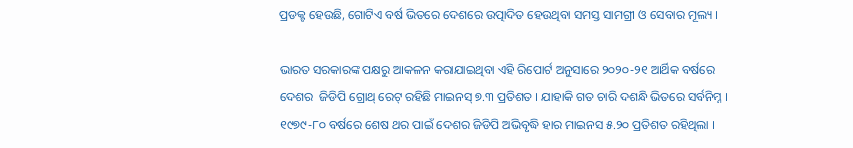ପ୍ରଡକ୍ଟ ହେଉଛି, ଗୋଟିଏ ବର୍ଷ ଭିତରେ ଦେଶରେ ଉତ୍ପାଦିତ ହେଉଥିବା ସମସ୍ତ ସାମଗ୍ରୀ ଓ ସେବାର ମୂଲ୍ୟ ।

ଭାରତ ସରକାରଙ୍କ ପକ୍ଷରୁ ଆକଳନ କରାଯାଇଥିବା ଏହି ରିପୋର୍ଟ ଅନୁସାରେ ୨୦୨୦-୨୧ ଆର୍ଥିକ ବର୍ଷରେ ଦେଶର  ଜିଡିପି ଗ୍ରୋଥ୍ ରେଟ୍ ରହିଛି ମାଇନସ୍ ୭.୩ ପ୍ରତିଶତ । ଯାହାକି ଗତ ଚାରି ଦଶନ୍ଧି ଭିତରେ ସର୍ବନିମ୍ନ । ୧୯୭୯-୮୦ ବର୍ଷରେ ଶେଷ ଥର ପାଇଁ ଦେଶର ଜିଡିପି ଅଭିବୃଦ୍ଧି ହାର ମାଇନସ ୫.୨୦ ପ୍ରତିଶତ ରହିଥିଲା ।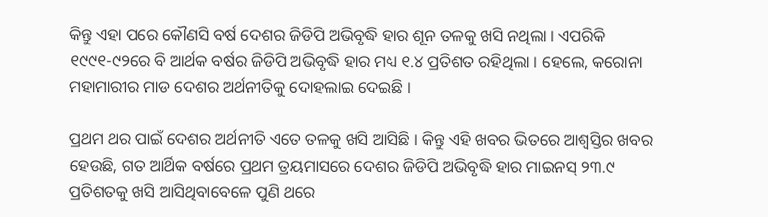କିନ୍ତୁ ଏହା ପରେ କୌଣସି ବର୍ଷ ଦେଶର ଜିଡିପି ଅଭିବୃଦ୍ଧି ହାର ଶୂନ ତଳକୁ ଖସି ନଥିଲା । ଏପରିକି ୧୯୯୧-୯୨ରେ ବି ଆର୍ଥକ ବର୍ଷର ଜିଡିପି ଅଭିବୃଦ୍ଧି ହାର ମଧ୍ୟ ୧.୪ ପ୍ରତିଶତ ରହିଥିଲା । ହେଲେ, କରୋନା ମହାମାରୀର ମାଡ ଦେଶର ଅର୍ଥନୀତିକୁ ଦୋହଲାଇ ଦେଇଛି ।

ପ୍ରଥମ ଥର ପାଇଁ ଦେଶର ଅର୍ଥନୀତି ଏତେ ତଳକୁ ଖସି ଆସିଛି । କିନ୍ତୁ ଏହି ଖବର ଭିତରେ ଆଶ୍ୱସ୍ତିର ଖବର ହେଉଛି, ଗତ ଆର୍ଥିକ ବର୍ଷରେ ପ୍ରଥମ ତ୍ରୟମାସରେ ଦେଶର ଜିଡିପି ଅଭିବୃଦ୍ଧି ହାର ମାଇନସ୍ ୨୩.୯ ପ୍ରତିଶତକୁ ଖସି ଆସିଥିବାବେଳେ ପୁଣି ଥରେ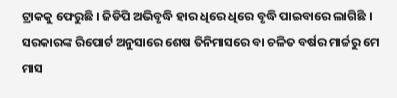ଟ୍ରାକକୁ ଫେରୁଛି । ଜିଡିପି ଅଭିବୃଦ୍ଧି ହାର ଧିରେ ଧିରେ ବୃଦ୍ଧି ପାଇବାରେ ଲାଗିଛି । ସରକାରଙ୍କ ରିପୋର୍ଟ ଅନୁସାରେ ଶେଷ ତିନିମାସରେ ବା ଚଳିତ ବର୍ଷର ମାର୍ଚ୍ଚରୁ ମେ ମାସ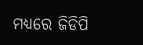ମଧ୍ୟରେ ଜିଡିପି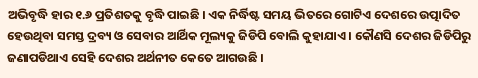ଅଭିବୃଦ୍ଧି ହାର ୧.୬ ପ୍ରତିଶତକୁ ବୃଦ୍ଧି ପାଇଛି । ଏକ ନିର୍ଦ୍ଧିଷ୍ଟ ସମୟ ଭିତରେ ଗୋଟିଏ ଦେଶରେ ଉତ୍ପାଦିତ ହେଉଥିବା ସମସ୍ତ ଦ୍ରବ୍ୟ ଓ ସେବାର ଆର୍ଥିକ ମୂଲ୍ୟକୁ ଜିଡିପି ବୋଲି କୁହାଯାଏ । କୌଣସି ଦେଶର ଜିଡିପିରୁ ଜଣାପଡିଥାଏ ସେହି ଦେଶର ଅର୍ଥନୀତ କେତେ ଆଗଉଛି ।